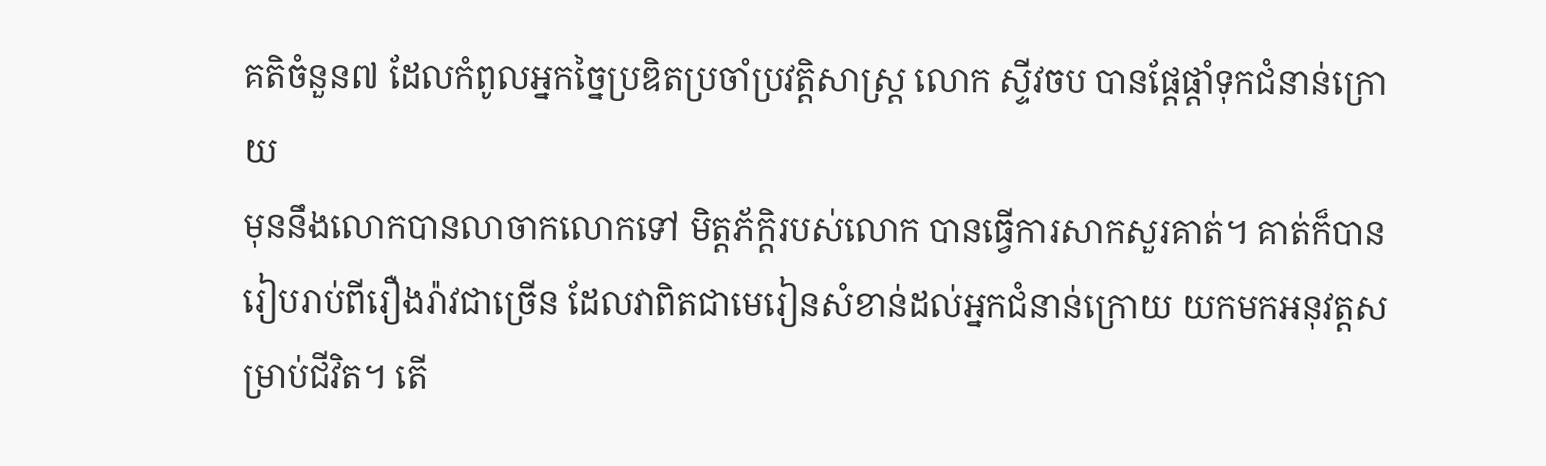គតិចំនួន៧ ដែលកំពូលអ្នកច្នៃប្រឌិតប្រចាំប្រវត្តិសាស្ត្រ លោក ស្ទីវចប បានផ្ដែផ្ដាំទុកជំនាន់ក្រោយ
មុននឹងលោកបានលាចាកលោកទៅ មិត្តភ័ក្ដិរបស់លោក បានធ្វើការសាកសួរគាត់។ គាត់ក៏បានរៀបរាប់ពីរឿងរ៉ាវជាច្រើន ដែលវាពិតជាមេរៀនសំខាន់ដល់អ្នកជំនាន់ក្រោយ យកមកអនុវត្តសម្រាប់ជីវិត។ តើ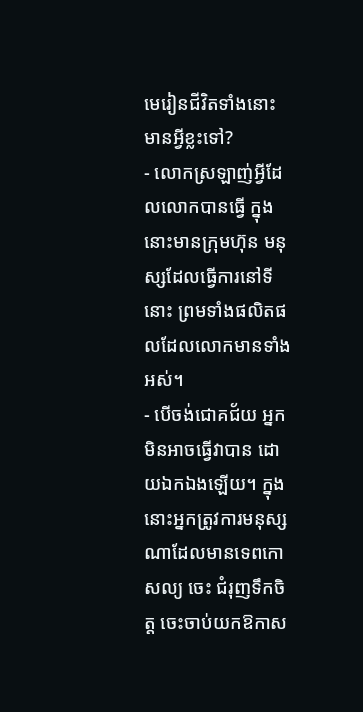មេរៀនជីវិតទាំងនោះ មានអ្វីខ្លះទៅ?
- លោកស្រឡាញ់អ្វីដែលលោកបានធ្វើ ក្នុងនោះមានក្រុមហ៊ុន មនុស្សដែលធ្វើការនៅទីនោះ ព្រមទាំងផលិតផលដែលលោកមានទាំងអស់។
- បើចង់ជោគជ័យ អ្នកមិនអាចធ្វើវាបាន ដោយឯកឯងឡើយ។ ក្នុងនោះអ្នកត្រូវការមនុស្សណាដែលមានទេពកោសល្យ ចេះ ជំរុញទឹកចិត្ត ចេះចាប់យកឱកាស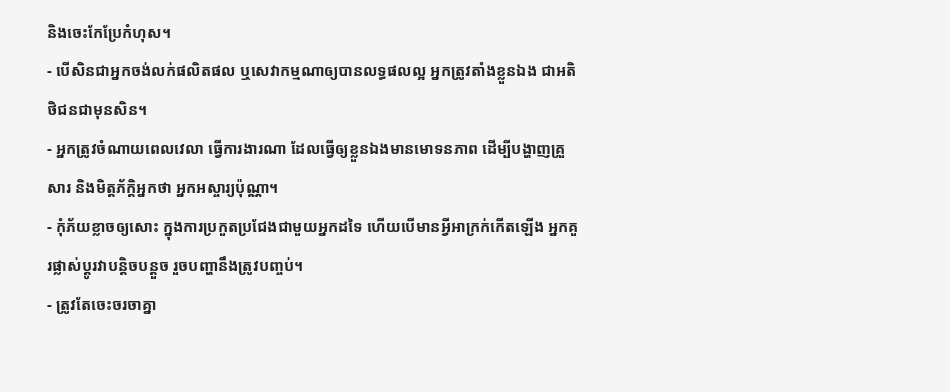និងចេះកែប្រែកំហុស។
- បើសិនជាអ្នកចង់លក់ផលិតផល ឬសេវាកម្មណាឲ្យបានលទ្ធផលល្អ អ្នកត្រូវតាំងខ្លួនឯង ជាអតិថិជនជាមុនសិន។
- អ្នកត្រូវចំណាយពេលវេលា ធ្វើការងារណា ដែលធ្វើឲ្យខ្លួនឯងមានមោទនភាព ដើម្បីបង្ហាញគ្រួសារ និងមិត្តភ័ក្ដិអ្នកថា អ្នកអស្ចារ្យប៉ុណ្ណា។
- កុំភ័យខ្លាចឲ្យសោះ ក្នុងការប្រកួតប្រជែងជាមួយអ្នកដទៃ ហើយបើមានអ្វីអាក្រក់កើតឡើង អ្នកគួរផ្លាស់ប្ដូរវាបន្តិចបន្តួច រួចបញ្ហានឹងត្រូវបញ្ចប់។
- ត្រូវតែចេះចរចាគ្នា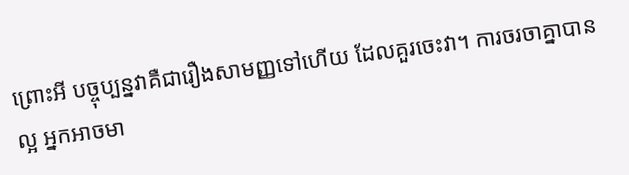ព្រោះអី បច្ចុប្បន្នវាគឺជារឿងសាមញ្ញទៅហើយ ដែលគួរចេះវា។ ការចរចាគ្នាបានល្អ អ្នកអាចមា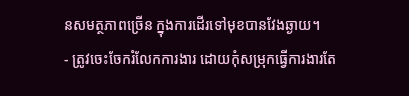នសមត្ថភាពច្រើន ក្នុងការដើរទៅមុខបានវែងឆ្ងាយ។
- ត្រូវចេះចែករំលែកការងារ ដោយកុំសម្រុកធ្វើការងារតែ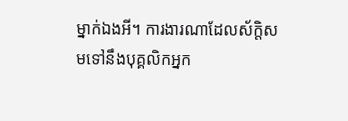ម្នាក់ឯងអី។ ការងារណាដែលស័ក្ដិសមទៅនឹងបុគ្គលិកអ្នក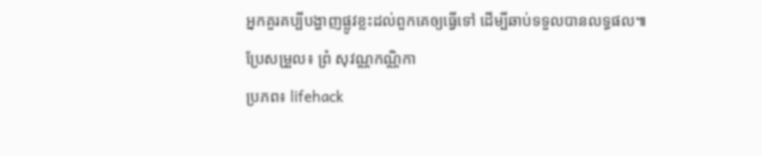អ្នកគួរគប្បីបង្ហាញផ្លូវខ្លះដល់ពួកគេឲ្យធ្វើទៅ ដើម្បីឆាប់ទទួលបានលទ្ធផល៕
ប្រែសម្រួល៖ ព្រំ សុវណ្ណកណ្ណិកា
ប្រភព៖ lifehack